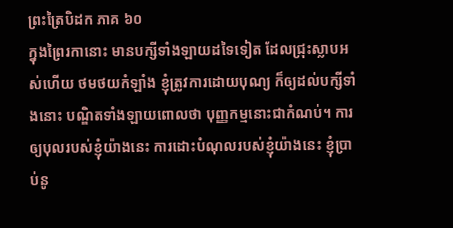ព្រះត្រៃបិដក ភាគ ៦០
ក្នុងព្រៃរកានោះ មានបក្សីទាំងឡាយដទៃទៀត ដែលជ្រុះស្លាបអស់ហើយ ថមថយកំឡាំង ខ្ញុំត្រូវការដោយបុណ្យ ក៏ឲ្យដល់បក្សីទាំងនោះ បណ្ឌិតទាំងឡាយពោលថា បុញ្ញកម្មនោះជាកំណប់។ ការឲ្យបុលរបស់ខ្ញុំយ៉ាងនេះ ការដោះបំណុលរបស់ខ្ញុំយ៉ាងនេះ ខ្ញុំបា្រប់នូ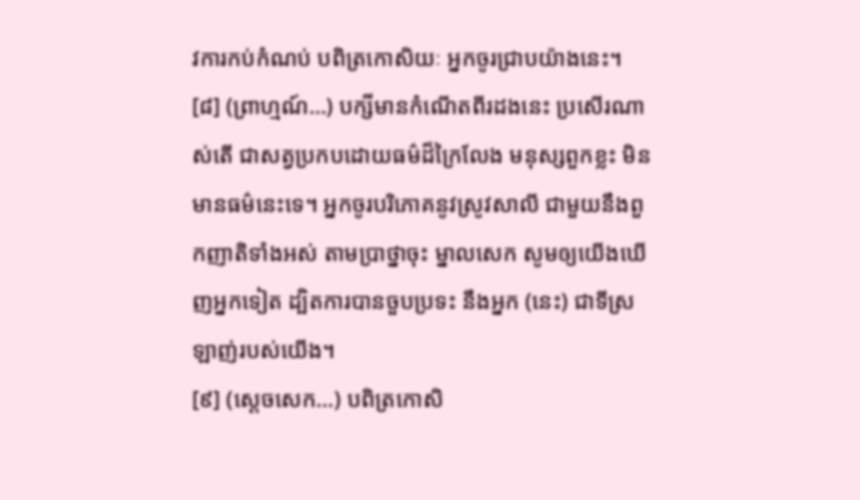វការកប់កំណប់ បពិត្រកោសិយៈ អ្នកចូរជ្រាបយ៉ាងនេះ។
[៨] (ព្រាហ្មណ៍…) បក្សីមានកំណើតពីរដងនេះ ប្រសើរណាស់តើ ជាសត្វប្រកបដោយធម៌ដ៏ក្រៃលែង មនុស្សពួកខ្លះ មិនមានធម៌នេះទេ។ អ្នកចូរបរិភោគនូវស្រូវសាលី ជាមួយនឹងពួកញាតិទាំងអស់ តាមប្រាថ្នាចុះ ម្នាលសេក សូមឲ្យយើងឃើញអ្នកទៀត ដ្បិតការបានចួបប្រទះ នឹងអ្នក (នេះ) ជាទីស្រឡាញ់របស់យើង។
[៩] (ស្តេចសេក…) បពិត្រកោសិ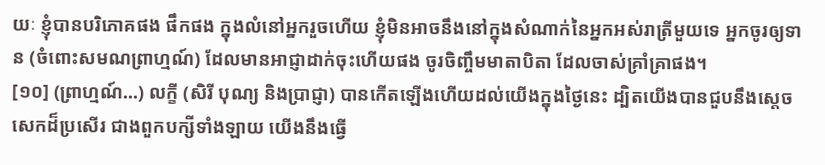យៈ ខ្ញុំបានបរិភោគផង ផឹកផង ក្នុងលំនៅអ្នករួចហើយ ខ្ញុំមិនអាចនឹងនៅក្នុងសំណាក់នៃអ្នកអស់រាត្រីមួយទេ អ្នកចូរឲ្យទាន (ចំពោះសមណព្រាហ្មណ៍) ដែលមានអាជ្ញាដាក់ចុះហើយផង ចូរចិញ្ចឹមមាតាបិតា ដែលចាស់គ្រាំគ្រាផង។
[១០] (ព្រាហ្មណ៍…) លក្ខី (សិរី បុណ្យ និងបា្រជ្ញា) បានកើតឡើងហើយដល់យើងក្នុងថៃ្ងនេះ ដ្បិតយើងបានជួបនឹងសេ្តចសេកដ៏ប្រសើរ ជាងពួកបក្សីទាំងឡាយ យើងនឹងធ្វើ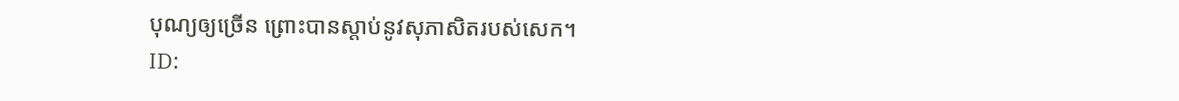បុណ្យឲ្យច្រើន ព្រោះបានស្តាប់នូវសុភាសិតរបស់សេក។
ID: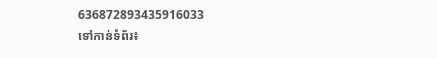636872893435916033
ទៅកាន់ទំព័រ៖